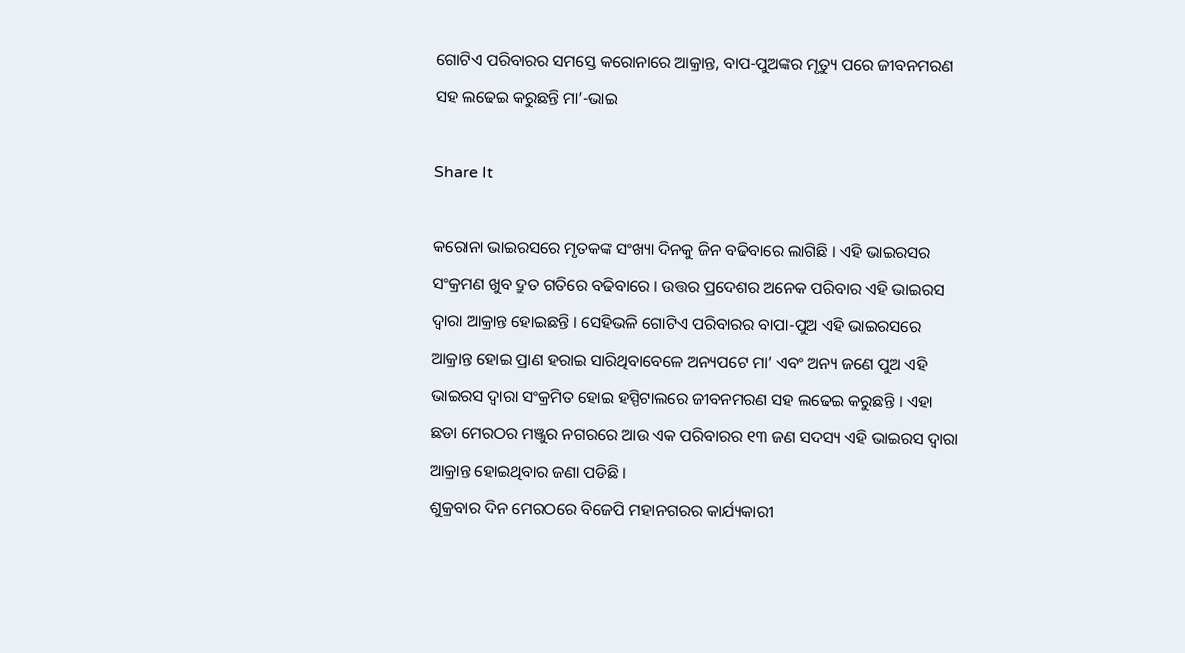ଗୋଟିଏ ପରିବାରର ସମସ୍ତେ କରୋନାରେ ଆକ୍ରାନ୍ତ, ବାପ-ପୁଅଙ୍କର ମୃତ୍ୟୁ ପରେ ଜୀବନମରଣ ସହ ଲଢେଇ କରୁଛନ୍ତି ମା’-ଭାଇ

Share It

କରୋନା ଭାଇରସରେ ମୃତକଙ୍କ ସଂଖ୍ୟା ଦିନକୁ ଜିନ ବଢିବାରେ ଲାଗିଛି । ଏହି ଭାଇରସର ସଂକ୍ରମଣ ଖୁବ ଦ୍ରୁତ ଗତିରେ ବଢିବାରେ । ଉତ୍ତର ପ୍ରଦେଶର ଅନେକ ପରିବାର ଏହି ଭାଇରସ ଦ୍ୱାରା ଆକ୍ରାନ୍ତ ହୋଇଛନ୍ତି । ସେହିଭଳି ଗୋଟିଏ ପରିବାରର ବାପା-ପୁଅ ଏହି ଭାଇରସରେ ଆକ୍ରାନ୍ତ ହୋଇ ପ୍ରାଣ ହରାଇ ସାରିଥିବାବେଳେ ଅନ୍ୟପଟେ ମା’ ଏବଂ ଅନ୍ୟ ଜଣେ ପୁଅ ଏହି ଭାଇରସ ଦ୍ୱାରା ସଂକ୍ରମିତ ହୋଇ ହସ୍ପିଟାଲରେ ଜୀବନମରଣ ସହ ଲଢେଇ କରୁଛନ୍ତି । ଏହା ଛଡା ମେରଠର ମଞ୍ଜୁର ନଗରରେ ଆଉ ଏକ ପରିବାରର ୧୩ ଜଣ ସଦସ୍ୟ ଏହି ଭାଇରସ ଦ୍ୱାରା ଆକ୍ରାନ୍ତ ହୋଇଥିବାର ଜଣା ପଡିଛି ।
ଶୁକ୍ରବାର ଦିନ ମେରଠରେ ବିଜେପି ମହାନଗରର କାର୍ଯ୍ୟକାରୀ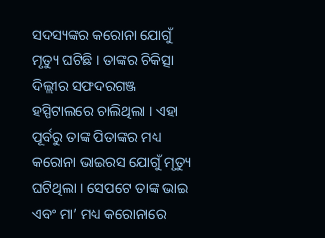ସଦସ୍ୟଙ୍କର କରୋନା ଯୋଗୁଁ ମୃତ୍ୟୁ ଘଟିଛି । ତାଙ୍କର ଚିକିତ୍ସା ଦିଲ୍ଲୀର ସଫଦରଗଞ୍ଜ ହସ୍ପିଟାଲରେ ଚାଲିଥିଲା । ଏହା ପୂର୍ବରୁ ତାଙ୍କ ପିତାଙ୍କର ମଧ୍ୟ କରୋନା ଭାଇରସ ଯୋଗୁଁ ମୃତ୍ୟୁ ଘଟିଥିଲା । ସେପଟେ ତାଙ୍କ ଭାଇ ଏବଂ ମା’ ମଧ୍ୟ କରୋନାରେ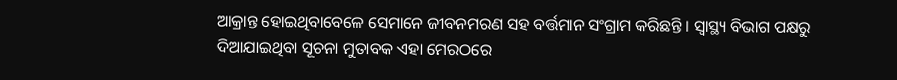ଆକ୍ରାନ୍ତ ହୋଇଥିବାବେଳେ ସେମାନେ ଜୀବନମରଣ ସହ ବର୍ତ୍ତମାନ ସଂଗ୍ରାମ କରିଛନ୍ତି । ସ୍ୱାସ୍ଥ୍ୟ ବିଭାଗ ପକ୍ଷରୁ ଦିଆଯାଇଥିବା ସୂଚନା ମୁତାବକ ଏହା ମେରଠରେ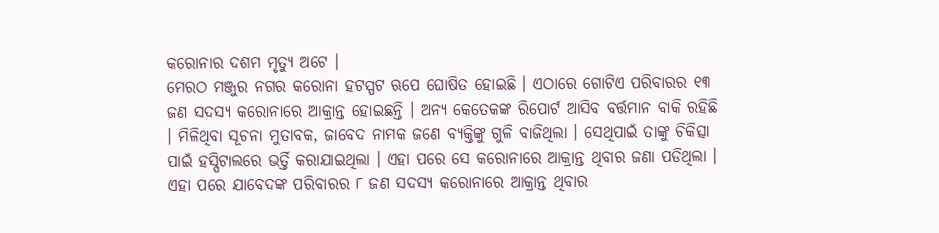କରୋନାର ଦଶମ ମୃତ୍ୟୁ ଅଟେ ।
ମେରଠ ମଞ୍ଜୁର ନଗର କରୋନା ହଟସ୍ପଟ ଋପେ ଘୋଷିତ ହୋଇଛି । ଏଠାରେ ଗୋଟିଏ ପରିବାରର ୧୩ ଜଣ ସଦସ୍ୟ କରୋନାରେ ଆକ୍ରାନ୍ତ ହୋଇଛନ୍ତି । ଅନ୍ୟ କେତେକଙ୍କ ରିପୋର୍ଟ ଆସିବ ବର୍ତ୍ତମାନ ବାକି ରହିଛି । ମିଳିଥିବା ସୂଚନା ମୁତାବକ, ଜାବେଦ ନାମକ ଜଣେ ବ୍ୟକ୍ତିଙ୍କୁ ଗୁଳି ବାଜିଥିଲା । ସେଥିପାଇଁ ତାଙ୍କୁ ଚିକିତ୍ସା ପାଇଁ ହସ୍ପିଟାଲରେ ଭର୍ତ୍ତି କରାଯାଇଥିଲା । ଏହା ପରେ ସେ କରୋନାରେ ଆକ୍ରାନ୍ତ ଥିବାର ଜଣା ପଡିଥିଲା । ଏହା ପରେ ଯାବେଦଙ୍କ ପରିବାରର ୮ ଜଣ ସଦସ୍ୟ କରୋନାରେ ଆକ୍ରାନ୍ତ ଥିବାର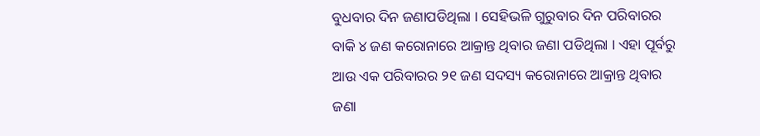ବୁଧବାର ଦିନ ଜଣାପଡିଥିଲା । ସେହିଭଳି ଗୁରୁବାର ଦିନ ପରିବାରର ବାକି ୪ ଜଣ କରୋନାରେ ଆକ୍ରାନ୍ତ ଥିବାର ଜଣା ପଡିଥିଲା । ଏହା ପୂର୍ବରୁ ଆଉ ଏକ ପରିବାରର ୨୧ ଜଣ ସଦସ୍ୟ କରୋନାରେ ଆକ୍ରାନ୍ତ ଥିବାର ଜଣା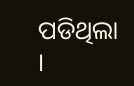ପଡିଥିଲା ।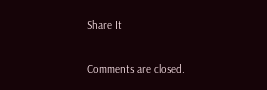Share It

Comments are closed.